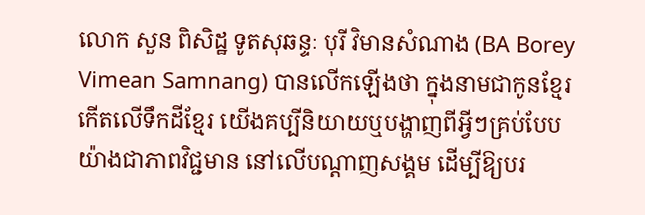លោក សួន ពិសិដ្ឋ ទូតសុឆន្ទៈ បុរី វិមានសំណាង (BA Borey Vimean Samnang) បានលើកឡើងថា ក្នុងនាមជាកូនខ្មែរ កើតលើទឹកដីខ្មែរ យើងគប្បីនិយាយឬបង្ហាញពីអ្វីៗគ្រប់បែបយ៉ាងជាភាពវិជ្ជមាន នៅលើបណ្តាញសង្គម ដើម្បីឱ្យបរ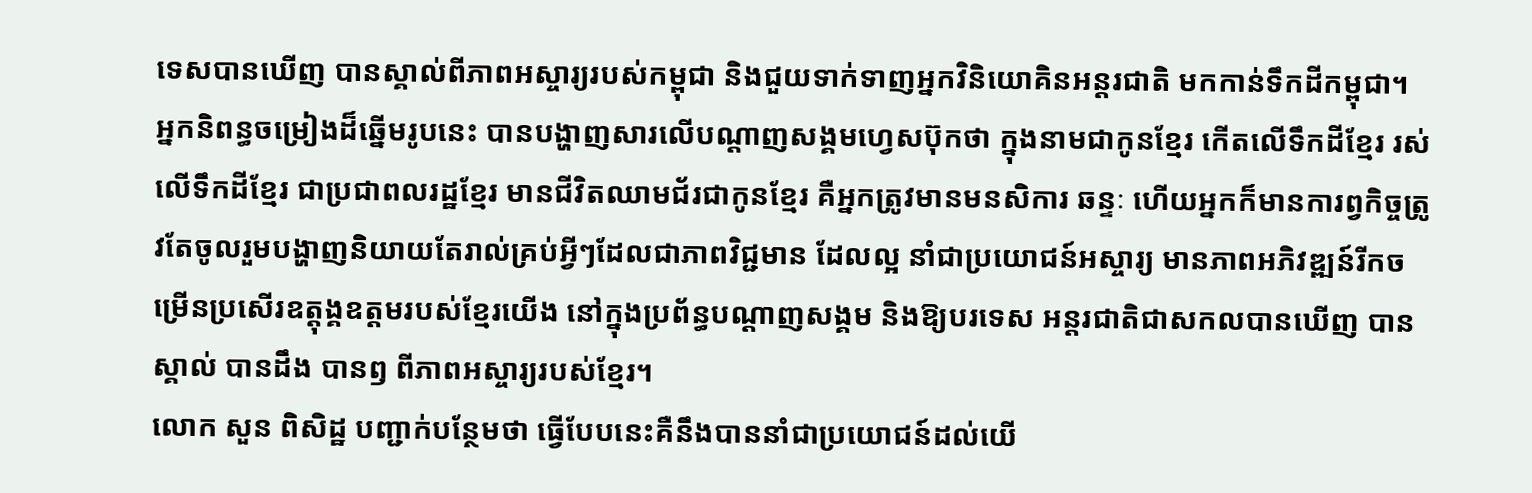ទេសបានឃើញ បានស្គាល់ពីភាពអស្ចារ្យរបស់កម្ពុជា និងជួយទាក់ទាញអ្នកវិនិយោគិនអន្តរជាតិ មកកាន់ទឹកដីកម្ពុជា។
អ្នកនិពន្ធចម្រៀងដ៏ឆ្នើមរូបនេះ បានបង្ហាញសារលើបណ្តាញសង្គមហ្វេសប៊ុកថា ក្នុងនាមជាកូនខ្មែរ កើតលើទឹកដីខ្មែរ រស់លើទឹកដីខ្មែរ ជាប្រជាពលរដ្ឋខ្មែរ មានជីវិតឈាមជ័រជាកូនខ្មែរ គឺអ្នកត្រូវមានមនសិការ ឆន្ទៈ ហើយអ្នកក៏មានការព្វកិច្ចត្រូវតែចូលរួមបង្ហាញនិយាយតែរាល់គ្រប់អ្វីៗដែលជាភាពវិជ្ជមាន ដែលល្អ នាំជាប្រយោជន៍អស្ចារ្យ មានភាពអភិវឌ្ឍន៍រីកចម្រើនប្រសើរឧត្ដុង្គឧត្ដមរបស់ខ្មែរយើង នៅក្នុងប្រព័ន្ធបណ្ដាញសង្គម និងឱ្យបរទេស អន្តរជាតិជាសកលបានឃើញ បានស្គាល់ បានដឹង បានឭ ពីភាពអស្ចារ្យរបស់ខ្មែរ។
លោក សួន ពិសិដ្ឋ បញ្ជាក់បន្ថែមថា ធ្វើបែបនេះគឺនឹងបាននាំជាប្រយោជន៍ដល់យើ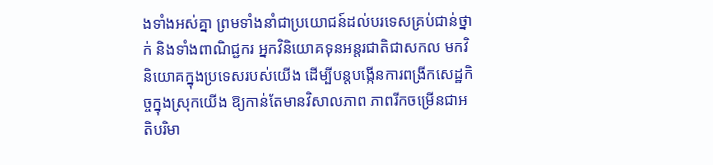ងទាំងអស់គ្នា ព្រមទាំងនាំជាប្រយោជន៍ដល់បរទេសគ្រប់ជាន់ថ្នាក់ និងទាំងពាណិជ្ជករ អ្នកវិនិយោគទុនអន្តរជាតិជាសកល មកវិនិយោគក្នុងប្រទេសរបស់យើង ដើម្បីបន្តបង្កើនការពង្រីកសេដ្ឋកិច្ចក្នុងស្រុកយើង ឱ្យកាន់តែមានវិសាលភាព ភាពរីកចម្រើនជាអតិបរិមា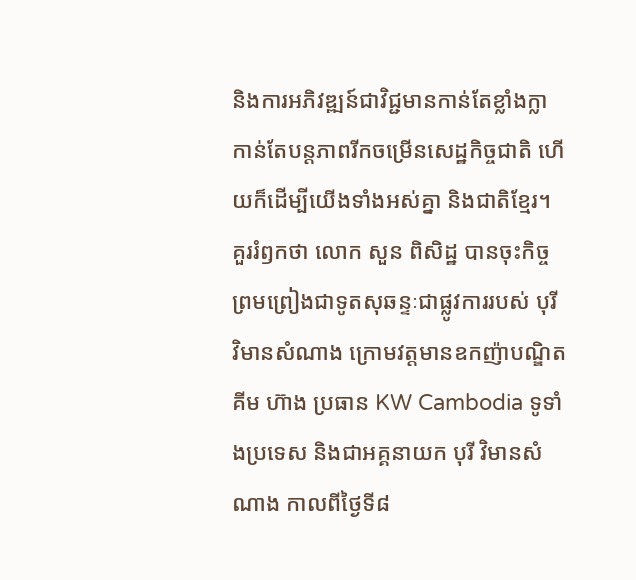និងការអភិវឌ្ឍន៍ជាវិជ្ជមានកាន់តែខ្លាំងក្លា កាន់តែបន្តភាពរីកចម្រើនសេដ្ឋកិច្ចជាតិ ហើយក៏ដើម្បីយើងទាំងអស់គ្នា និងជាតិខ្មែរ។
គួររំឭកថា លោក សួន ពិសិដ្ឋ បានចុះកិច្ចព្រមព្រៀងជាទូតសុឆន្ទៈជាផ្លូវការរបស់ បុរី វិមានសំណាង ក្រោមវត្តមានឧកញ៉ាបណ្ឌិត គីម ហ៊ាង ប្រធាន KW Cambodia ទូទាំងប្រទេស និងជាអគ្គនាយក បុរី វិមានសំណាង កាលពីថ្ងៃទី៨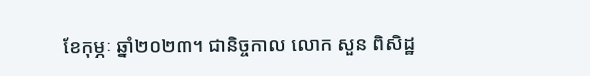ខែកុម្ភៈ ឆ្នាំ២០២៣។ ជានិច្ចកាល លោក សួន ពិសិដ្ឋ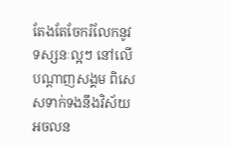តែងតែចែករំលែកនូវទស្សនៈល្អៗ នៅលើបណ្តាញសង្គម ពិសេសទាក់ទងនឹងវិស័យអចលន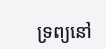ទ្រព្យនៅ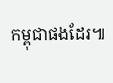កម្ពុជាផងដែរ៕